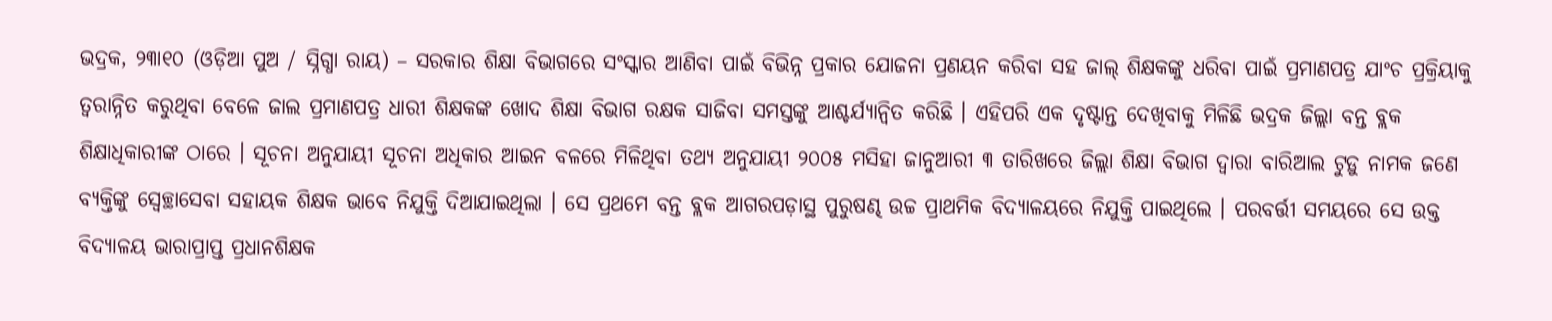ଭଦ୍ରକ, ୨୩ା୧୦ (ଓଡ଼ିଆ ପୁଅ / ସ୍ନିଗ୍ଧା ରାୟ) – ସରକାର ଶିକ୍ଷା ବିଭାଗରେ ସଂସ୍କାର ଆଣିବା ପାଇଁ ବିଭିନ୍ନ ପ୍ରକାର ଯୋଜନା ପ୍ରଣୟନ କରିବା ସହ ଜାଲ୍ ଶିକ୍ଷକଙ୍କୁ ଧରିବା ପାଇଁ ପ୍ରମାଣପତ୍ର ଯାଂଚ ପ୍ରକ୍ରିୟାକୁ ତ୍ୱରାନ୍ନିତ କରୁଥିବା ବେଳେ ଜାଲ ପ୍ରମାଣପତ୍ର ଧାରୀ ଶିକ୍ଷକଙ୍କ ଖୋଦ ଶିକ୍ଷା ବିଭାଗ ରକ୍ଷକ ସାଜିବା ସମସ୍ତଙ୍କୁ ଆଶ୍ଚର୍ଯ୍ୟାନ୍ୱିତ କରିଛି । ଏହିପରି ଏକ ଦୃଷ୍ଟାନ୍ତ ଦେଖିବାକୁ ମିଳିଛି ଭଦ୍ରକ ଜିଲ୍ଲା ବନ୍ତ ବ୍ଲକ ଶିକ୍ଷାଧିକାରୀଙ୍କ ଠାରେ । ସୂଚନା ଅନୁଯାୟୀ ସୂଚନା ଅଧିକାର ଆଇନ ବଳରେ ମିଳିଥିବା ତଥ୍ୟ ଅନୁଯାୟୀ ୨୦୦୫ ମସିହା ଜାନୁଆରୀ ୩ ତାରିଖରେ ଜିଲ୍ଲା ଶିକ୍ଷା ବିଭାଗ ଦ୍ୱାରା ବାରିଆଲ ଟୁଡ଼ୁ ନାମକ ଜଣେ ବ୍ୟକ୍ତିଙ୍କୁ ସ୍ୱେଚ୍ଛାସେବା ସହାୟକ ଶିକ୍ଷକ ଭାବେ ନିଯୁକ୍ତି ଦିଆଯାଇଥିଲା । ସେ ପ୍ରଥମେ ବନ୍ତ ବ୍ଲକ ଆଗରପଡ଼ାସ୍ଥ ପୁରୁଷଣ୍ଢ ଉଚ୍ଚ ପ୍ରାଥମିକ ବିଦ୍ୟାଳୟରେ ନିଯୁକ୍ତି ପାଇଥିଲେ । ପରବର୍ତ୍ତୀ ସମୟରେ ସେ ଉକ୍ତ ବିଦ୍ୟାଳୟ ଭାରାପ୍ରାପ୍ତ ପ୍ରଧାନଶିକ୍ଷକ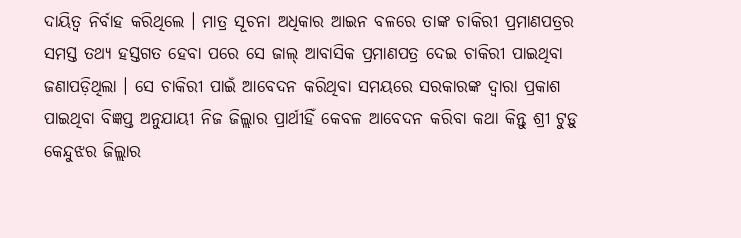ଦାୟିତ୍ୱ ନିର୍ବାହ କରିଥିଲେ । ମାତ୍ର ସୂଚନା ଅଧିକାର ଆଇନ ବଳରେ ତାଙ୍କ ଚାକିରୀ ପ୍ରମାଣପତ୍ରର ସମସ୍ତ ତଥ୍ୟ ହସ୍ତଗତ ହେବା ପରେ ସେ ଜାଲ୍ ଆବାସିକ ପ୍ରମାଣପତ୍ର ଦେଇ ଚାକିରୀ ପାଇଥିବା ଜଣାପଡ଼ିଥିଲା । ସେ ଚାକିରୀ ପାଇଁ ଆବେଦନ କରିଥିବା ସମୟରେ ସରକାରଙ୍କ ଦ୍ୱାରା ପ୍ରକାଶ ପାଇଥିବା ବିଜ୍ଞପ୍ତ ଅନୁଯାୟୀ ନିଜ ଜିଲ୍ଲାର ପ୍ରାର୍ଥୀହିଁ କେବଳ ଆବେଦନ କରିବା କଥା କିନ୍ତୁ ଶ୍ରୀ ଟୁଡ଼ୁ କେନ୍ଦୁଝର ଜିଲ୍ଲାର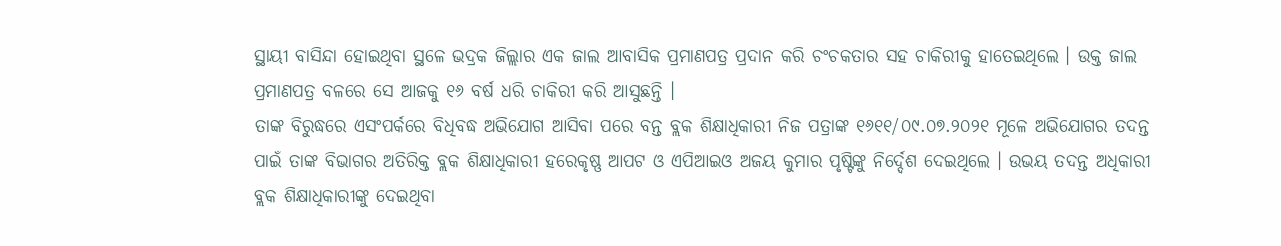ସ୍ଥାୟୀ ବାସିନ୍ଦା ହୋଇଥିବା ସ୍ଥଳେ ଭଦ୍ରକ ଜିଲ୍ଲାର ଏକ ଜାଲ ଆବାସିକ ପ୍ରମାଣପତ୍ର ପ୍ରଦାନ କରି ଚଂଚକତାର ସହ ଚାକିରୀକୁ ହାତେଇଥିଲେ । ଉକ୍ତ ଜାଲ ପ୍ରମାଣପତ୍ର ବଳରେ ସେ ଆଜକୁ ୧୬ ବର୍ଷ ଧରି ଚାକିରୀ କରି ଆସୁଛନ୍ତି ।
ତାଙ୍କ ବିରୁଦ୍ଧରେ ଏସଂପର୍କରେ ବିଧିବଦ୍ଧ ଅଭିଯୋଗ ଆସିବା ପରେ ବନ୍ତ ବ୍ଲକ ଶିକ୍ଷାଧିକାରୀ ନିଜ ପତ୍ରାଙ୍କ ୧୬୧୧/୦୯.୦୭.୨୦୨୧ ମୂଳେ ଅଭିଯୋଗର ତଦନ୍ତ ପାଇଁ ତାଙ୍କ ବିଭାଗର ଅତିରିକ୍ତ ବ୍ଲକ ଶିକ୍ଷାଧିକାରୀ ହରେକୃଷ୍ଣ ଆପଟ ଓ ଏପିଆଇଓ ଅଜୟ କୁମାର ପୃଷ୍ଟିଙ୍କୁ ନିର୍ଦ୍ଦେଶ ଦେଇଥିଲେ । ଉଭୟ ତଦନ୍ତ ଅଧିକାରୀ ବ୍ଲକ ଶିକ୍ଷାଧିକାରୀଙ୍କୁ ଦେଇଥିବା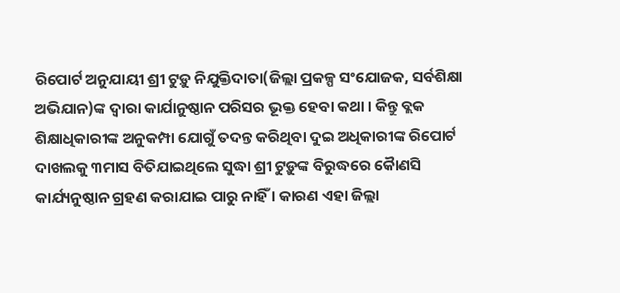ରିପୋର୍ଟ ଅନୁଯାୟୀ ଶ୍ରୀ ଟୁଡ଼ୁ ନିଯୁକ୍ତିଦାତା(ଜିଲ୍ଲା ପ୍ରକଳ୍ପ ସଂଯୋଜକ, ସର୍ବଶିକ୍ଷା ଅଭିଯାନ)ଙ୍କ ଦ୍ୱାରା କାର୍ଯାନୁଷ୍ଠାନ ପରିସର ଭୂକ୍ତ ହେବା କଥା । କିନ୍ତୁ ବ୍ଲକ ଶିକ୍ଷାଧିକାରୀଙ୍କ ଅନୁକମ୍ପା ଯୋଗୁଁ ତଦନ୍ତ କରିଥିବା ଦୁଇ ଅଧିକାରୀଙ୍କ ରିପୋର୍ଟ ଦାଖଲକୁ ୩ମାସ ବିତିଯାଇଥିଲେ ସୁଦ୍ଧା ଶ୍ରୀ ଟୁଡ଼ୁଙ୍କ ବିରୁଦ୍ଧରେ କୈାଣସି କାର୍ଯ୍ୟନୁଷ୍ଠାନ ଗ୍ରହଣ କରାଯାଇ ପାରୁ ନାହିଁ । କାରଣ ଏହା ଜିଲ୍ଲା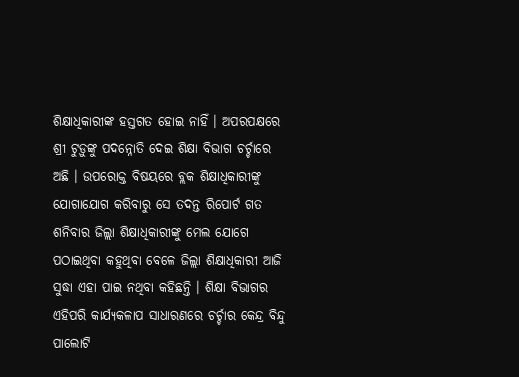ଶିକ୍ଷାଧିକାରୀଙ୍କ ହସ୍ତଗତ ହୋଇ ନାହିଁ । ଅପରପକ୍ଷରେ ଶ୍ରୀ ଟୁଡ଼ୁଙ୍କୁ ପଦନ୍ନୋତି ଦେଇ ଶିକ୍ଷା ବିଭାଗ ଚର୍ଚ୍ଚାରେ ଅଛି । ଉପରୋକ୍ତ ବିଷୟରେ ବ୍ଲକ ଶିକ୍ଷାଧିକାରୀଙ୍କୁ ଯୋଗାଯୋଗ କରିବାରୁ ସେ ତଦନ୍ତ ରିପୋର୍ଟ ଗତ ଶନିବାର ଜିଲ୍ଲା ଶିକ୍ଷାଧିକାରୀଙ୍କୁ ମେଲ ଯୋଗେ ପଠାଇଥିବା କହୁଥିବା ବେଳେ ଜିଲ୍ଲା ଶିକ୍ଷାଧିକାରୀ ଆଜି ସୁଦ୍ଧା ଏହା ପାଇ ନଥିବା କହିଛନ୍ତି । ଶିକ୍ଷା ବିଭାଗର ଏହିପରି କାର୍ଯ୍ୟକଳାପ ସାଧାରଣରେ ଚର୍ଚ୍ଚାର କେନ୍ଦ୍ର ବିନ୍ଦୁ ପାଲୋଟି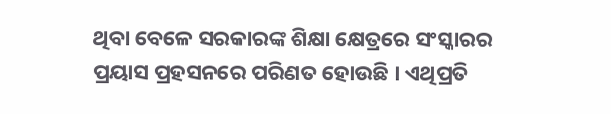ଥିବା ବେଳେ ସରକାରଙ୍କ ଶିକ୍ଷା କ୍ଷେତ୍ରରେ ସଂସ୍କାରର ପ୍ରୟାସ ପ୍ରହସନରେ ପରିଣତ ହୋଉଛି । ଏଥିପ୍ରତି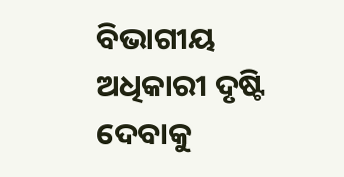ବିଭାଗୀୟ ଅଧିକାରୀ ଦୃଷ୍ଟି ଦେବାକୁ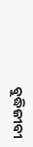ବୁଦ୍ଧିଜୀବୀ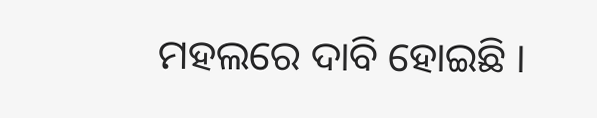ମହଲରେ ଦାବି ହୋଇଛି ।